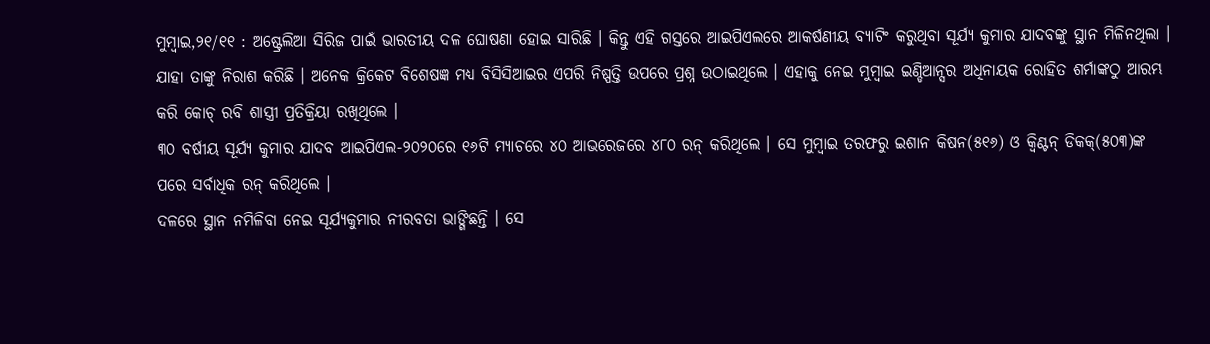ମୁମ୍ବାଇ,୨୧/୧୧ : ଅଷ୍ଟ୍ରେଲିଆ ସିରିଜ ପାଇଁ ଭାରତୀୟ ଦଳ ଘୋଷଣା ହୋଇ ସାରିଛି । କିନ୍ତୁ ଏହି ଗସ୍ତରେ ଆଇପିଏଲରେ ଆକର୍ଷଣୀୟ ବ୍ୟାଟିଂ କରୁଥିବା ସୂର୍ଯ୍ୟ କୁମାର ଯାଦବଙ୍କୁ ସ୍ଥାନ ମିଳିନଥିଲା । ଯାହା ତାଙ୍କୁ ନିରାଶ କରିଛି । ଅନେକ କ୍ରିକେଟ ବିଶେଷଜ୍ଞ ମଧ୍ୟ ବିସିସିଆଇର ଏପରି ନିଷ୍ପତ୍ତି ଉପରେ ପ୍ରଶ୍ନ ଉଠାଇଥିଲେ । ଏହାକୁ ନେଇ ମୁମ୍ବାଇ ଇଣ୍ଡିଆନ୍ସର ଅଧିନାୟକ ରୋହିତ ଶର୍ମାଙ୍କଠୁ ଆରମ୍ଭ କରି କୋଚ୍ ରବି ଶାସ୍ତ୍ରୀ ପ୍ରତିକ୍ରିୟା ରଖିଥିଲେ ।
୩୦ ବର୍ଷୀୟ ସୂର୍ଯ୍ୟ କୁମାର ଯାଦବ ଆଇପିଏଲ-୨୦୨୦ରେ ୧୬ଟି ମ୍ୟାଚରେ ୪୦ ଆଭରେଜରେ ୪୮୦ ରନ୍ କରିଥିଲେ । ସେ ମୁମ୍ବାଇ ତରଫରୁ ଇଶାନ କିଷନ(୫୧୬) ଓ କ୍ୱିଣ୍ଟନ୍ ଡିକକ୍(୫୦୩)ଙ୍କ ପରେ ସର୍ବାଧିକ ରନ୍ କରିଥିଲେ ।
ଦଳରେ ସ୍ଥାନ ନମିଳିବା ନେଇ ସୂର୍ଯ୍ୟକୁମାର ନୀରବତା ଭାଙ୍ଗିଛନ୍ତି । ସେ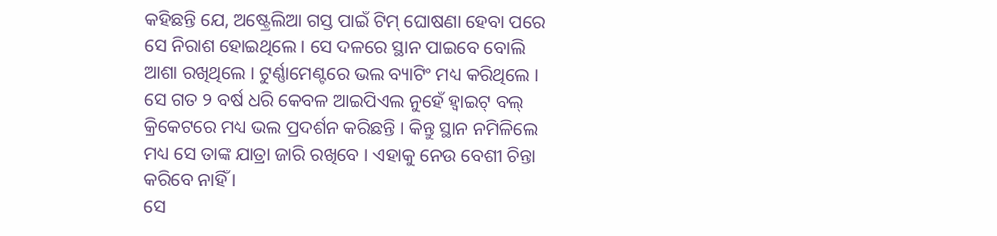କହିଛନ୍ତି ଯେ, ଅଷ୍ଟ୍ରେଲିଆ ଗସ୍ତ ପାଇଁ ଟିମ୍ ଘୋଷଣା ହେବା ପରେ ସେ ନିରାଶ ହୋଇଥିଲେ । ସେ ଦଳରେ ସ୍ଥାନ ପାଇବେ ବୋଲି ଆଶା ରଖିଥିଲେ । ଟୁର୍ଣ୍ଣାମେଣ୍ଟରେ ଭଲ ବ୍ୟାଟିଂ ମଧ୍ୟ କରିଥିଲେ । ସେ ଗତ ୨ ବର୍ଷ ଧରି କେବଳ ଆଇପିଏଲ ନୁହେଁ ହ୍ୱାଇଟ୍ ବଲ୍ କ୍ରିକେଟରେ ମଧ୍ୟ ଭଲ ପ୍ରଦର୍ଶନ କରିଛନ୍ତି । କିନ୍ତୁ ସ୍ଥାନ ନମିଳିଲେ ମଧ୍ୟ ସେ ତାଙ୍କ ଯାତ୍ରା ଜାରି ରଖିବେ । ଏହାକୁ ନେଉ ବେଶୀ ଚିନ୍ତା କରିବେ ନାହିଁ ।
ସେ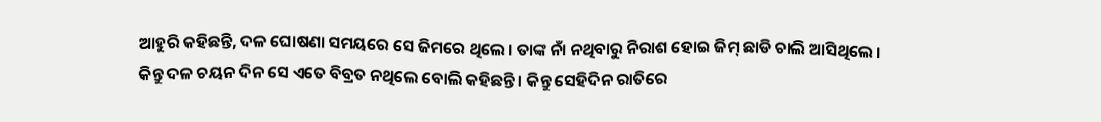ଆହୁରି କହିଛନ୍ତି, ଦଳ ଘୋଷଣା ସମୟରେ ସେ ଜିମରେ ଥିଲେ । ତାଙ୍କ ନାଁ ନଥିବାରୁ ନିରାଶ ହୋଇ ଜିମ୍ ଛାଡି ଚାଲି ଆସିଥିଲେ । କିନ୍ତୁ ଦଳ ଚୟନ ଦିନ ସେ ଏତେ ବିବ୍ରତ ନଥିଲେ ବୋଲି କହିଛନ୍ତି । କିନ୍ତୁ ସେହିଦିନ ରାତିରେ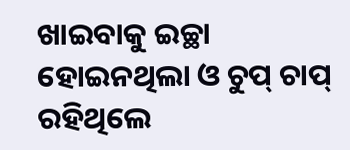ଖାଇବାକୁ ଇଚ୍ଛା ହୋଇନଥିଲା ଓ ଚୁପ୍ ଚାପ୍ ରହିଥିଲେ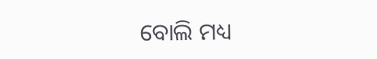ବୋଲି ମଧ୍ୟ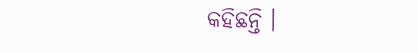କହିଛନ୍ତି ।